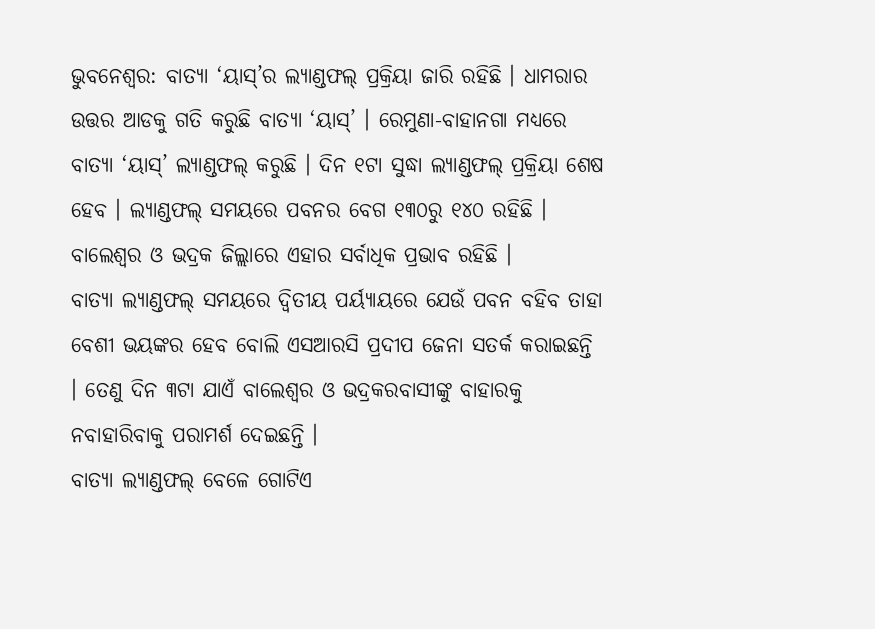ଭୁବନେଶ୍ବର: ବାତ୍ୟା ‘ୟାସ୍’ର ଲ୍ୟାଣ୍ଡଫଲ୍ ପ୍ରକ୍ରିୟା ଜାରି ରହିଛି । ଧାମରାର ଉତ୍ତର ଆଡକୁ ଗତି କରୁଛି ବାତ୍ୟା ‘ୟାସ୍’ । ରେମୁଣା-ବାହାନଗା ମଧ୍ୟରେ ବାତ୍ୟା ‘ୟାସ୍’ ଲ୍ୟାଣ୍ଡଫଲ୍ କରୁଛି । ଦିନ ୧ଟା ସୁଦ୍ଧା ଲ୍ୟାଣ୍ଡଫଲ୍ ପ୍ରକ୍ରିୟା ଶେଷ ହେବ । ଲ୍ୟାଣ୍ଡଫଲ୍ ସମୟରେ ପବନର ବେଗ ୧୩୦ରୁ ୧୪୦ ରହିଛି । ବାଲେଶ୍ବର ଓ ଭଦ୍ରକ ଜିଲ୍ଲାରେ ଏହାର ସର୍ବାଧିକ ପ୍ରଭାବ ରହିଛି ।
ବାତ୍ୟା ଲ୍ୟାଣ୍ଡଫଲ୍ ସମୟରେ ଦ୍ବିତୀୟ ପର୍ୟ୍ୟାୟରେ ଯେଉଁ ପବନ ବହିବ ତାହା ବେଶୀ ଭୟଙ୍କର ହେବ ବୋଲି ଏସଆରସି ପ୍ରଦୀପ ଜେନା ସତର୍କ କରାଇଛନ୍ତି । ତେଣୁ ଦିନ ୩ଟା ଯାଏଁ ବାଲେଶ୍ବର ଓ ଭଦ୍ରକରବାସୀଙ୍କୁ ବାହାରକୁ ନବାହାରିବାକୁ ପରାମର୍ଶ ଦେଇଛନ୍ତି ।
ବାତ୍ୟା ଲ୍ୟାଣ୍ଡଫଲ୍ ବେଳେ ଗୋଟିଏ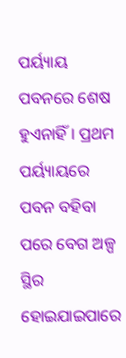ପର୍ୟ୍ୟାୟ ପବନରେ ଶେଷ ହୁଏନାହିଁ । ପ୍ରଥମ ପର୍ୟ୍ୟାୟରେ ପବନ ବହିବା ପରେ ବେଗ ଅଳ୍ପ ସ୍ଥିର ହୋଇଯାଇପାରେ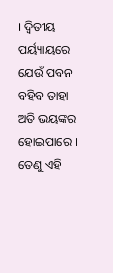। ଦ୍ବିତୀୟ ପର୍ୟ୍ୟାୟରେ ଯେଉଁ ପବନ ବହିବ ତାହା ଅତି ଭୟଙ୍କର ହୋଇପାରେ । ତେଣୁ ଏହି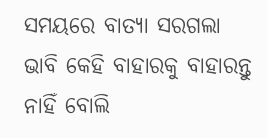ସମୟରେ ବାତ୍ୟା ସରଗଲା ଭାବି କେହି ବାହାରକୁ ବାହାରନ୍ତୁ ନାହିଁ ବୋଲି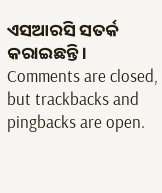ଏସଆରସି ସତର୍କ କରାଇଛନ୍ତି ।
Comments are closed, but trackbacks and pingbacks are open.